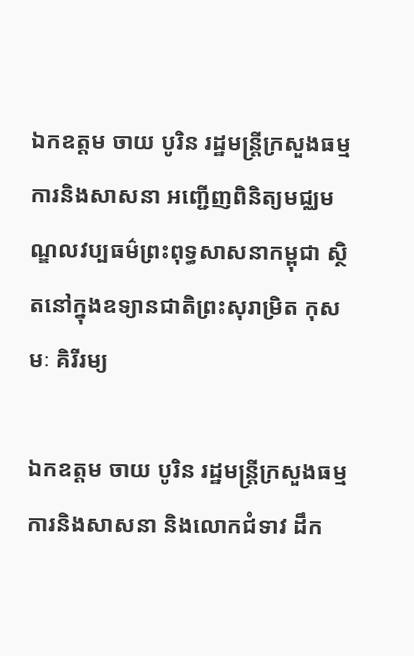ឯកឧត្តម ចាយ បូរិន រដ្ឋមន្រ្តីក្រសួងធម្មការនិងសាសនា អញ្ជើញពិនិត្យមជ្ឈមណ្ឌលវប្បធម៌ព្រះពុទ្ធសាសនាកម្ពុជា ស្ថិតនៅក្នុងឧទ្យានជាតិព្រះសុរាម្រិត កុសមៈ គិរីរម្យ

ឯកឧត្តម ចាយ បូរិន រដ្ឋមន្រ្តីក្រសួងធម្មការនិងសាសនា និងលោកជំទាវ ដឹក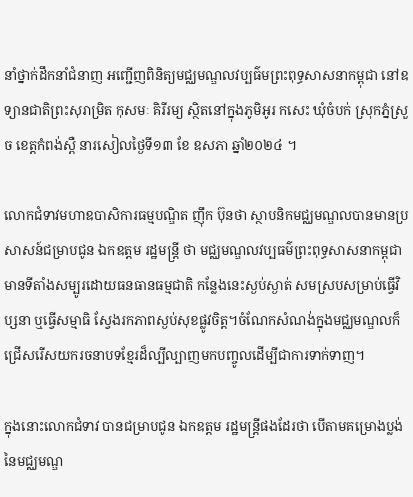នាំថ្នាក់ដឹកនាំជំនាញ អញ្ជើញពិនិត្យមជ្ឈមណ្ឌលវប្បធ៌មព្រះពុទ្ធសាសនាកម្ពុជា នៅឧទ្យានជាតិព្រះសុរាម្រិត កុសមៈ គិរីរម្យ ស្ថិតនៅក្នុងភូមិអូរ កសេះ ឃុំចំបក់ ស្រុកភ្នំស្រួច ខេត្តកំពង់ស្ពឺ នារសៀលថ្ងៃទី១៣ ខែ ឧសភា ឆ្នាំ២០២៤ ។

លោកជំទាវមហាឧបាសិការធម្មបណ្ឌិត ញ៉ឹក ប៊ុនថា ស្ថាបនិកមជ្ឈមណ្ឌលបានមានប្រសាសន៍ជម្រាបជូន ឯកឧត្តម រដ្ឋមន្រ្តី ថា មជ្ឈមណ្ឌលវប្បធម៌ព្រះពុទ្ធសាសនាកម្ពុជា មានទីតាំងសម្បូរដោយធនធានធម្មជាតិ កន្លែងនេះស្ងប់ស្ងាត់ សមស្របសម្រាប់ធ្វើវិប្សនា ឬធ្វើសម្មាធិ ស្វែងរកភាពស្ងប់សុខផ្លូវចិត្ត។ចំណែកសំណង់ក្នុងមជ្ឈមណ្ឌលក៏ជ្រើសរើសយករចនាបទខ្មែរដ៏ល្បីល្បាញមកបញ្ចូលដើម្បីជាការទាក់ទាញ។

ក្នុងនោះលោកជំទាវ បានជម្រាបជូន ឯកឧត្តម រដ្ឋមន្រ្តីផងដែរថា បើតាមគម្រោងប្លង់នៃមជ្ឈមណ្ឌ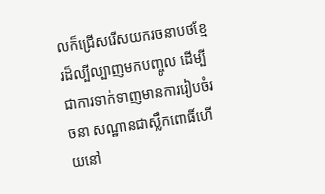លក៏ជ្រើសរើសយករចនាបថខ្មែរដ៏ល្បីល្បាញមកបញ្ចូល ដើម្បីជាការទាក់ទាញមានការរៀបចំរចនា សណ្ឋានជាស្លឹកពោធិ៍ហើយនៅ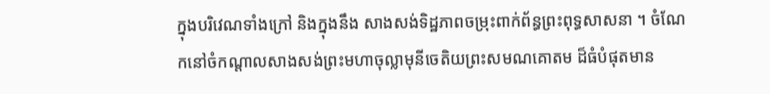ក្នុងបរិវេណទាំងក្រៅ និងក្នុងនឹង សាងសង់ទិដ្ឋភាពចម្រុះពាក់ព័ន្ធព្រះពុទ្ធសាសនា ។ ចំណែកនៅចំកណ្តាលសាងសង់ព្រះមហាចុល្លាមុនីចេតិយព្រះសមណគោតម ដ៏ធំបំផុតមាន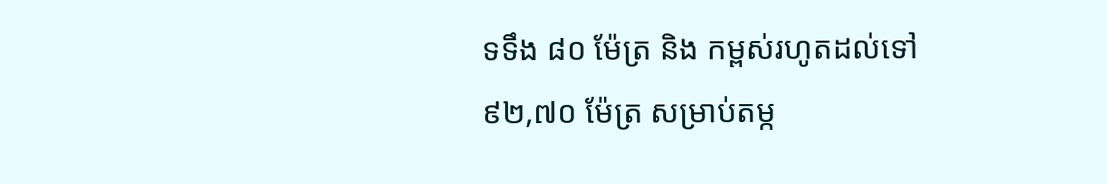ទទឹង ៨០ ម៉ែត្រ និង កម្ពស់រហូតដល់ទៅ ៩២,៧០ ម៉ែត្រ សម្រាប់តម្ក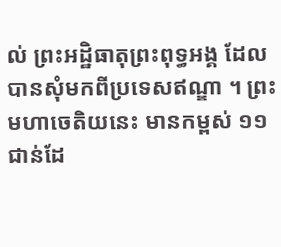ល់ ព្រះអដ្ឋិធាតុព្រះពុទ្ធអង្គ ដែលបានសុំមកពីប្រទេសឥណ្ឌា ។ ព្រះមហាចេតិយនេះ មានកម្ពស់ ១១ ជាន់ដែ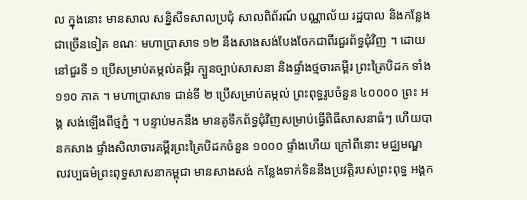ល ក្នុងនោះ មានសាល សន្និសីទសាលប្រជុំ សាលពិព័រណ៍ បណ្ណាល័យ រដ្ឋបាល និងកន្លែងជាច្រើនទៀត ខណៈ មហាប្រាសាទ ១២ នឹងសាងសង់បែងចែកជាពីរជួរព័ទ្ធជុំវិញ ។ ដោយនៅជួរទី ១ ប្រើសម្រាប់តម្កល់គម្ពីរ ក្បួនច្បាប់សាសនា និងផ្ទាំងថ្មចារគម្ពីរ ព្រះត្រៃបិដក ទាំង ១១០ ភាគ ។ មហាប្រាសាទ ជាន់ទី ២ ប្រើសម្រាប់តម្កល់ ព្រះពុទ្ធរូបចំនួន ៤០០០០ ព្រះ អង្គ សង់ឡើងពីថ្មភ្នំ ។ បន្ទាប់មកនឹង មានគូទឹកព័ទ្ធជុំវិញសម្រាប់ធ្វើពិធីសាសនាធំៗ ហើយបានកសាង ផ្ទាំងសិលាចារគម្ពីរព្រះត្រៃបិដកចំនួន ១០០០ ផ្ទាំងហើយ ក្រៅពីនោះ មជ្ឈមណ្ឌ លវប្បធម៌ព្រះពុទ្ធសាសនាកម្ពុជា មានសាងសង់ កន្លែងទាក់ទិននឹងប្រវត្តិរបស់ព្រះពុទ្ធ អង្គក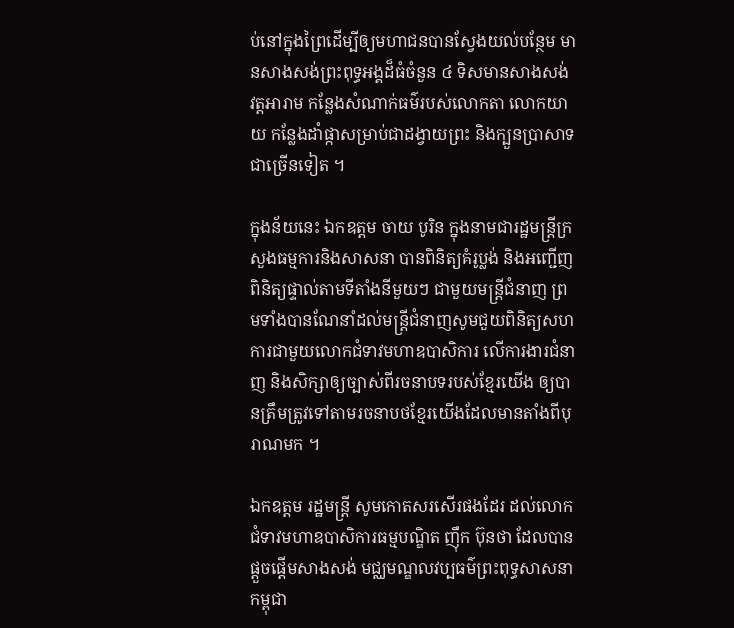ប់នៅក្នុងព្រៃដើម្បីឲ្យមហាជនបានស្វែងយល់បន្ថែម មានសាងសង់ព្រះពុទ្ធអង្គដ៏ធំចំនួន ៤ ទិសមានសាងសង់ វត្តអារាម កន្លែងសំណាក់ធម៌របស់លោកតា លោកយាយ កន្លែងដាំផ្កាសម្រាប់ជាដង្វាយព្រះ និងក្បួនប្រាសាទជាច្រើនទៀត ។

ក្នុងន័យនេះ ឯកឧត្តម ចាយ បូរិន ក្នុងនាមជារដ្ឋមន្រ្តីក្រសួងធម្មការនិងសាសនា បានពិនិត្យគំរូប្លង់ និងអញ្ជើញពិនិត្យផ្ទាល់តាមទីតាំងនីមួយៗ ជាមួយមន្ត្រីជំនាញ ព្រមទាំងបានណែនាំដល់មន្ត្រីជំនាញសូមជួយពិនិត្យសហការជាមួយលោកជំទាវមហាឧបាសិការ លើការងារជំនាញ និងសិក្សាឲ្យច្បាស់ពីរចនាបទរបស់ខ្មែរយើង ឲ្យបានត្រឹមត្រូវទៅតាមរចនាបថខ្មែរយើងដែលមានតាំងពីបុរាណមក ។

ឯកឧត្តម រដ្ឋមន្រ្តី សូមកោតសរសើរផងដែរ ដល់លោកជំទាវមហាឧបាសិការធម្មបណ្ឌិត ញ៉ឹក ប៊ុនថា ដែលបានផ្តួចផ្តើមសាងសង់ មជ្ឈមណ្ឌលវប្បធម៌ព្រះពុទ្ធសាសនាកម្ពុជា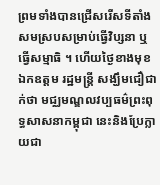ព្រមទាំងបានជ្រើសរើសទីតាំងសមស្របសម្រាប់ធ្វើវិប្សនា ឬធ្វើសម្មាធិ ។ ហើយថ្ងៃខាងមុខ ឯកឧត្តម រដ្ឋមន្រ្តី សង្ឃឹមជឿជាក់ថា មជ្ឈមណ្ឌលវប្បធម៌ព្រះពុទ្ធសាសនាកម្ពុជា នេះនិងប្រែក្លាយជា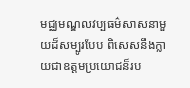មជ្ឈមណ្ឌលវប្បធម៌សាសនាមួយដ៏សម្បូរបែប ពិសេសនឹងក្លាយជាឧត្តមប្រយោជន៏រប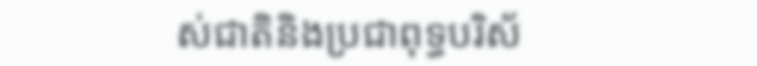ស់ជាតិនិងប្រជាពុទ្ធបរិស័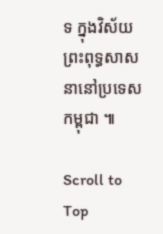ទ ក្នុងវិស័យព្រះពុទ្ធសាសនានៅប្រទេសកម្ពុជា ៕

Scroll to Top